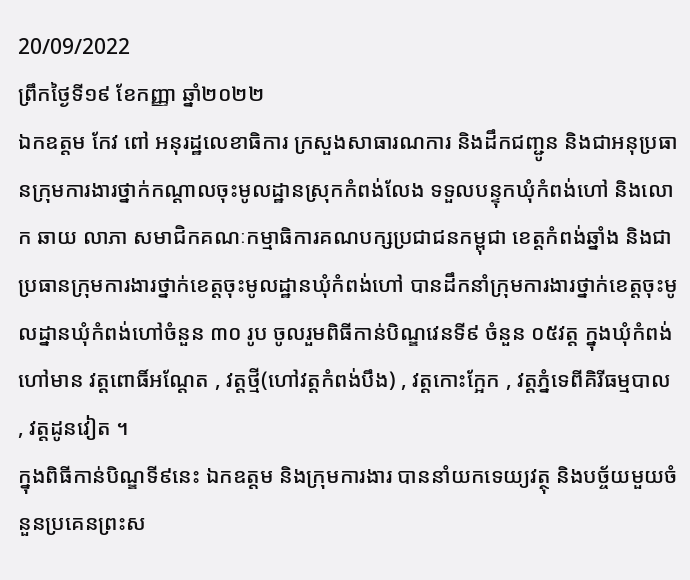20/09/2022
ព្រឹកថ្ងៃទី១៩ ខែកញ្ញា ឆ្នាំ២០២២
ឯកឧត្ដម កែវ ពៅ អនុរដ្ឋលេខាធិការ ក្រសួងសាធារណការ និងដឹកជញ្ជូន និងជាអនុប្រធានក្រុមការងារថ្នាក់កណ្ដាលចុះមូលដ្ឋានស្រុកកំពង់លែង ទទួលបន្ទុកឃុំកំពង់ហៅ និងលោក ឆាយ លាភា សមាជិកគណៈកម្មាធិការគណបក្សប្រជាជនកម្ពុជា ខេត្តកំពង់ឆ្នាំង និងជាប្រធានក្រុមការងារថ្នាក់ខេត្តចុះមូលដ្ឋានឃុំកំពង់ហៅ បានដឹកនាំក្រុមការងារថ្នាក់ខេត្តចុះមូលដ្នានឃុំកំពង់ហៅចំនួន ៣០ រូប ចូលរួមពិធីកាន់បិណ្ឌវេនទី៩ ចំនួន ០៥វត្ត ក្នុងឃុំកំពង់ហៅមាន វត្តពោធិ៍អណ្តែត , វត្តថ្មី(ហៅវត្តកំពង់បឹង) , វត្តកោះក្អែក , វត្តភ្នំទេពីគិរីធម្មបាល , វត្តដូនវៀត ។
ក្នុងពិធីកាន់បិណ្ឌទី៩នេះ ឯកឧត្ដម និងក្រុមការងារ បាននាំយកទេយ្យវត្ថុ និងបច្ច័យមួយចំនួនប្រគេនព្រះស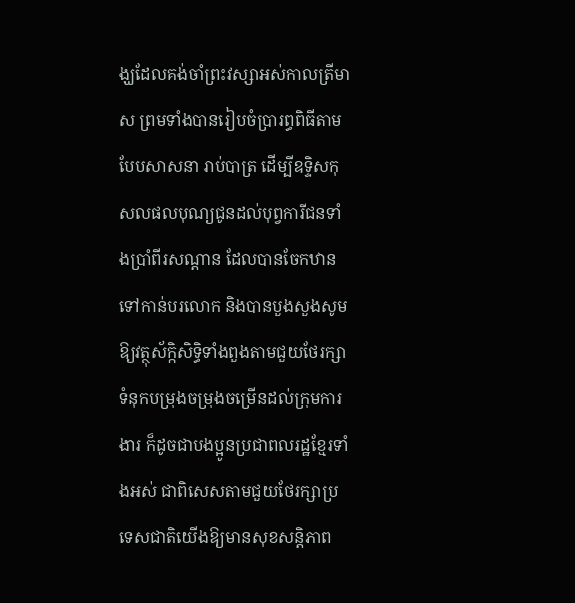ង្ឃដែលគង់ចាំព្រះវស្សាអស់កាលត្រីមាស ព្រមទាំងបានរៀបចំប្រារព្ធពិធីតាមបែបសាសនា រាប់បាត្រ ដើម្បីឧទ្ទិសកុសលផលបុណ្យជូនដល់បុព្វការីជនទាំងប្រាំពីរសណ្ដាន ដែលបានចែកឋានទៅកាន់បរលោក និងបានបួងសួងសូមឱ្យវត្ថុស័ក្កិសិទ្ធិទាំងពួងតាមជួយថែរក្សាទំនុកបម្រុងចម្រុងចម្រើនដល់ក្រុមការងារ ក៏ដូចជាបងប្អូនប្រជាពលរដ្ឋខ្មែរទាំងអស់ ជាពិសេសតាមជួយថែរក្សាប្រទេសជាតិយើងឱ្យមានសុខសន្តិភាព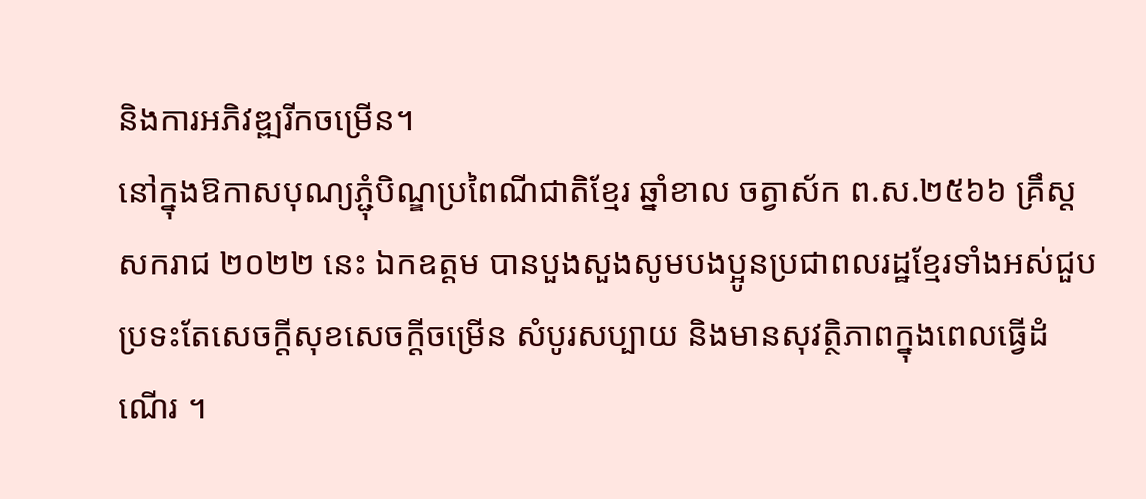និងការអភិវឌ្ឍរីកចម្រើន។
នៅក្នុងឱកាសបុណ្យភ្ជុំបិណ្ឌប្រពៃណីជាតិខ្មែរ ឆ្នាំខាល ចត្វាស័ក ព.ស.២៥៦៦ គ្រឹស្តសករាជ ២០២២ នេះ ឯកឧត្តម បានបួងសួងសូមបងប្អូនប្រជាពលរដ្ឋខ្មែរទាំងអស់ជួបប្រទះតែសេចក្តីសុខសេចក្តីចម្រើន សំបូរសប្បាយ និងមានសុវត្ថិភាពក្នុងពេលធ្វើដំណើរ ។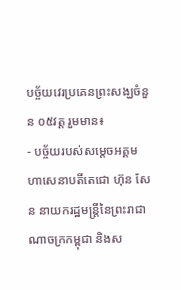បច្ច័យវេរប្រគេនព្រះសង្ឃចំនួន ០៥វត្ត រួមមាន៖
- បច្ច័យរបស់សម្ដេចអគ្គមហាសេនាបតីតេជោ ហ៊ុន សែន នាយករដ្ឋមន្ត្រីនៃព្រះរាជាណាចក្រកម្ពុជា និងស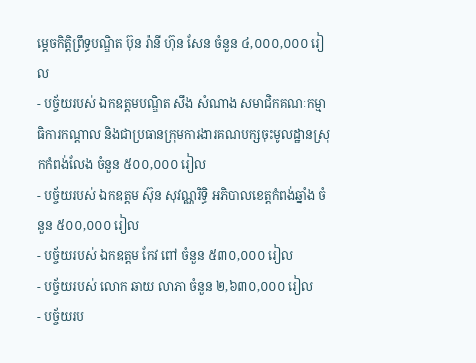ម្ដេចកិត្តិព្រឹទ្ធបណ្ឌិត ប៊ុន រ៉ានី ហ៊ុន សែន ចំនួន ៤,០០០,០០០ រៀល
- បច្ច័យរបស់ ឯកឧត្ដមបណ្ឌិត សឹង សំណាង សមាជិកគណៈកម្មាធិការកណ្ដាល និងជាប្រធានក្រុមការងារគណបក្សចុះមូលដ្ឋានស្រុកកំពង់លែង ចំនួន ៥០០,០០០ រៀល
- បច្ច័យរបស់ ឯកឧត្ដម ស៊ុន សុវណ្ណរិទ្ធិ អភិបាលខេត្តកំពង់ឆ្នាំង ចំនួន ៥០០,០០០ រៀល
- បច្ច័យរបស់ ឯកឧត្ដម កែវ ពៅ ចំនួន ៥៣០,០០០ រៀល
- បច្ច័យរបស់ លោក ឆាយ លាភា ចំនួន ២,៦៣០,០០០ រៀល
- បច្ច័យរប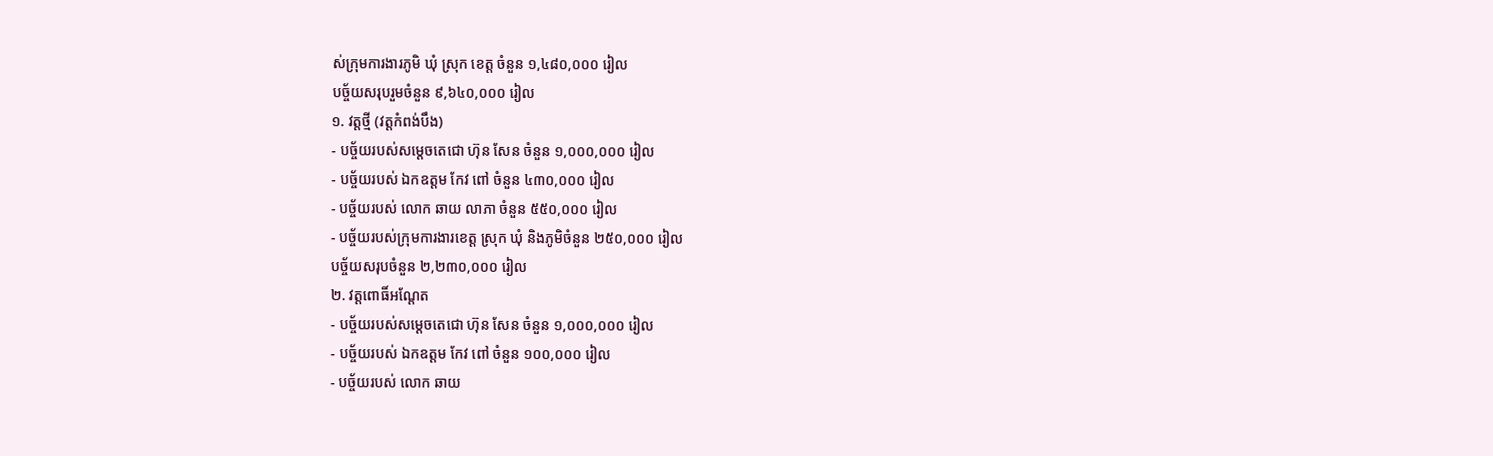ស់ក្រុមការងារភូមិ ឃុំ ស្រុក ខេត្ត ចំនួន ១,៤៨០,០០០ រៀល
បច្ច័យសរុបរួមចំនួន ៩,៦៤០,០០០ រៀល
១. វត្តថ្មី (វត្តកំពង់បឹង)
- បច្ច័យរបស់សម្ដេចតេជោ ហ៊ុន សែន ចំនួន ១,០០០,០០០ រៀល
- បច្ច័យរបស់ ឯកឧត្តម កែវ ពៅ ចំនួន ៤៣០,០០០ រៀល
- បច្ច័យរបស់ លោក ឆាយ លាភា ចំនួន ៥៥០,០០០ រៀល
- បច្ច័យរបស់ក្រុមការងារខេត្ត ស្រុក ឃុំ និងភូមិចំនួន ២៥០,០០០ រៀល
បច្ច័យសរុបចំនួន ២,២៣០,០០០ រៀល
២. វត្តពោធិ៍អណ្ដែត
- បច្ច័យរបស់សម្ដេចតេជោ ហ៊ុន សែន ចំនួន ១,០០០,០០០ រៀល
- បច្ច័យរបស់ ឯកឧត្តម កែវ ពៅ ចំនួន ១០០,០០០ រៀល
- បច្ច័យរបស់ លោក ឆាយ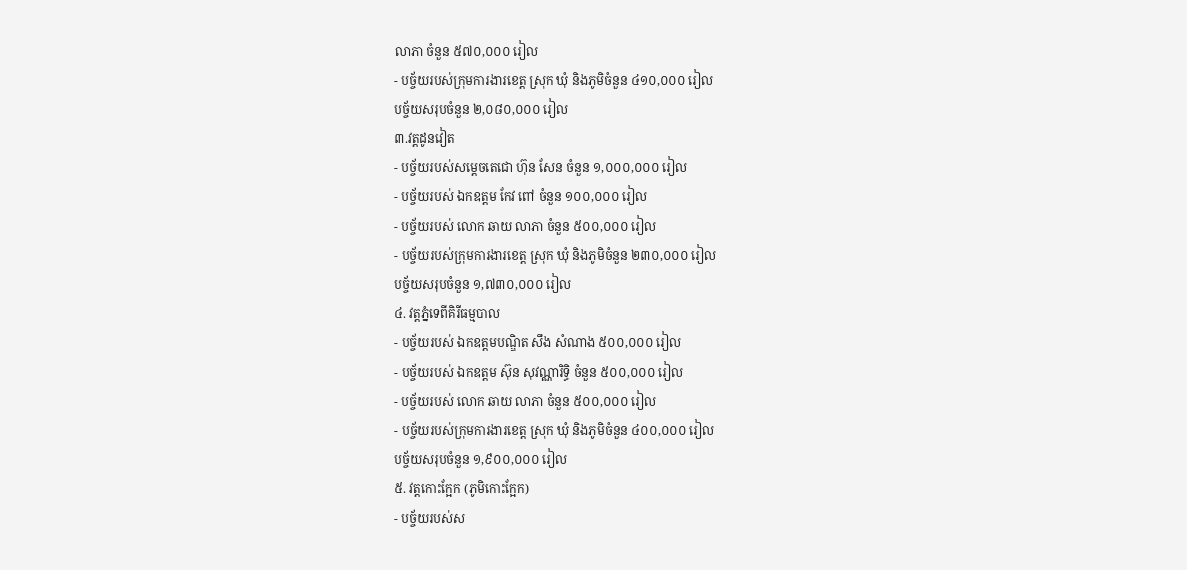លាភា ចំនួន ៥៧០,០០០ រៀល
- បច្ច័យរបស់ក្រុមការងារខេត្ត ស្រុក ឃុំ និងភូមិចំនួន ៤១០,០០០ រៀល
បច្ច័យសរុបចំនួន ២,០៨០,០០០ រៀល
៣.វត្តដូនវៀត
- បច្ច័យរបស់សម្ដេចតេជោ ហ៊ុន សែន ចំនួន ១,០០០,០០០ រៀល
- បច្ច័យរបស់ ឯកឧត្តម កែវ ពៅ ចំនួន ១០០,០០០ រៀល
- បច្ច័យរបស់ លោក ឆាយ លាភា ចំនួន ៥០០,០០០ រៀល
- បច្ច័យរបស់ក្រុមការងារខេត្ត ស្រុក ឃុំ និងភូមិចំនួន ២៣០,០០០ រៀល
បច្ច័យសរុបចំនួន ១,៧៣០,០០០ រៀល
៤. វត្តភ្នំទេពីគិរីធម្មបាល
- បច្ច័យរបស់ ឯកឧត្ដមបណ្ឌិត សឹង សំណាង ៥០០,០០០ រៀល
- បច្ច័យរបស់ ឯកឧត្តម ស៊ុន សុវណ្ណារិទ្ធិ ចំនួន ៥០០,០០០ រៀល
- បច្ច័យរបស់ លោក ឆាយ លាភា ចំនួន ៥០០,០០០ រៀល
- បច្ច័យរបស់ក្រុមការងារខេត្ត ស្រុក ឃុំ និងភូមិចំនួន ៤០០,០០០ រៀល
បច្ច័យសរុបចំនួន ១,៩០០,០០០ រៀល
៥. វត្តកោះក្អែក (ភូមិកោះក្អែក)
- បច្ច័យរបស់ស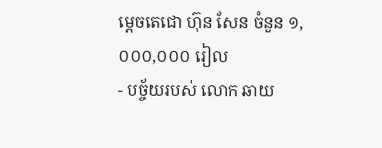ម្ដេចតេជោ ហ៊ុន សែន ចំនួន ១,០០០,០០០ រៀល
- បច្ច័យរបស់ លោក ឆាយ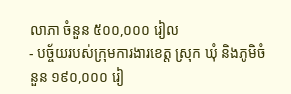លាភា ចំនួន ៥០០,០០០ រៀល
- បច្ច័យរបស់ក្រុមការងារខេត្ត ស្រុក ឃុំ និងភូមិចំនួន ១៩០,០០០ រៀ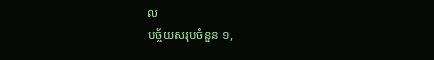ល
បច្ច័យសរុបចំនួន ១,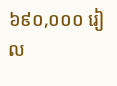៦៩០,០០០ រៀល